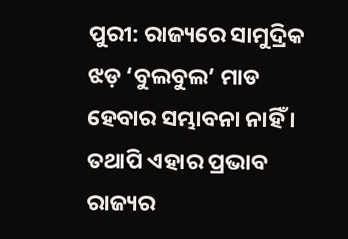ପୁରୀ: ରାଜ୍ୟରେ ସାମୁଦ୍ରିକ ଝଡ଼ ‘ବୁଲବୁଲ’ ମାଡ ହେବାର ସମ୍ଭାବନା ନାହିଁ । ତଥାପି ଏହାର ପ୍ରଭାବ ରାଜ୍ୟର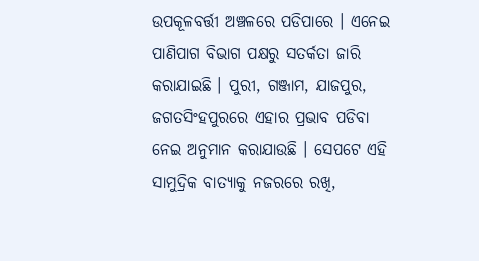ଉପକୂଳବର୍ତ୍ତୀ ଅଞ୍ଚଳରେ ପଡିପାରେ । ଏନେଇ ପାଣିପାଗ ବିଭାଗ ପକ୍ଷରୁ ସତର୍କତା ଜାରି କରାଯାଇଛି । ପୁରୀ, ଗଞ୍ଜାମ, ଯାଜପୁର, ଜଗତସିଂହପୁରରେ ଏହାର ପ୍ରଭାବ ପଡିବା ନେଇ ଅନୁମାନ କରାଯାଉଛି । ସେପଟେ ଏହି ସାମୁଦ୍ରିକ ବାତ୍ୟାକୁ ନଜରରେ ରଖି,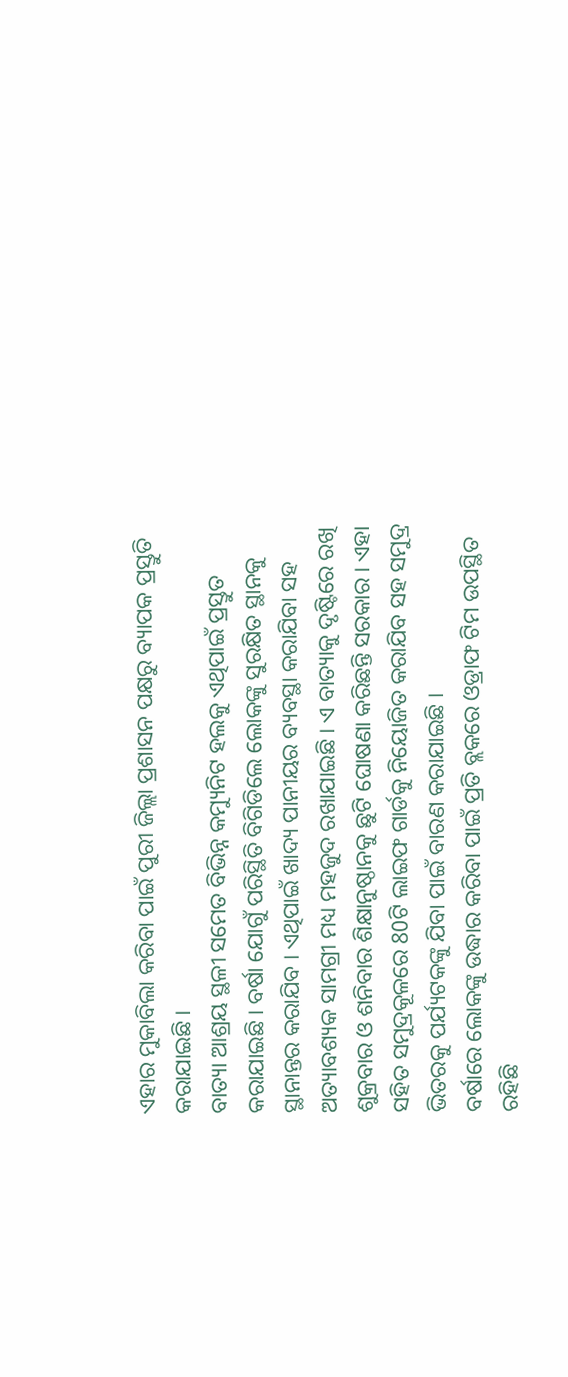ଏହାର ମୁକାବିଲା କରିବା ପାଇଁ ପୁରୀ ଜିଲ୍ଲା ପ୍ରଶାସନ ପକ୍ଷରୁ ବ୍ୟାପକ ପ୍ରସ୍ତୁତି କରାଯାଇଛି ।
ବାତ୍ୟା ଆଶ୍ରୟ ସ୍ଥଳୀ ସମେତ ବିଭିନ୍ନ କମ୍ୟୁନିଟ ହଲକୁ ଏଥିପାଇଁ ପ୍ରସ୍ତୁତ କରାଯାଇଛି । ବର୍ଷା ଯୋଗୁଁ ପରିସ୍ଥିତି ବିଗିଡିଲେ ଲୋକଙ୍କୁ ସୁରକ୍ଷିତ ସ୍ଥାନକୁ ସ୍ଥାନାନ୍ତର କରାଯିବ । ଏଥିପାଇଁ ଖାଦ୍ୟ ପାନୀୟର ବ୍ୟବସ୍ଥା କରାଯିବା ସହ ଅତ୍ୟାବଶ୍ୟକ ସାମଗ୍ରୀ ମଧ୍ୟ ମହଜୁଦ ରଖାଯାଇଛି । ଏ ବାତ୍ୟାକୁ ଦୃଷ୍ଟିରେ ରଖି ଶୁକ୍ରବାର ଓ ଶନିବାର ଶିକ୍ଷାନୁଷ୍ଠାନକୁ ଛୁଟି ଘୋଷଣା କରିଛନ୍ତି ସରକାର । ଏହା ସହିତ ସମୁଦ୍ରକୂଳରେ 80ଟି ଲାଇଫ ଗାର୍ଡକୁ ନିୟୋଜିତ କରାଯିବ ସହ ସମୁଦ୍ର ଭିତରକୁ ପର୍ଯ୍ୟଟକଙ୍କୁ ଯିବା ପାଇଁ ବାରଣ କରାଯାଇଛି ।
ବର୍ଷାରେ ଲୋକଙ୍କୁ ଉଦ୍ଧାର କରିବା ପାଇଁ ପ୍ରତି ବ୍ଲକରେ ଓଡ୍ରାଫ ଟିମ ଉପସ୍ଥିତ ରହିଛି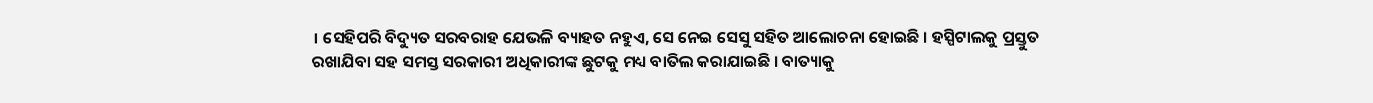। ସେହିପରି ବିଦ୍ୟୁତ ସରବରାହ ଯେଭଳି ବ୍ୟାହତ ନହୁଏ, ସେ ନେଇ ସେସୁ ସହିତ ଆଲୋଚନା ହୋଇଛି । ହସ୍ପିଟାଲକୁ ପ୍ରସ୍ତୁତ ରଖାଯିବା ସହ ସମସ୍ତ ସରକାରୀ ଅଧିକାରୀଙ୍କ ଛୁଟକୁ ମଧ୍ୟ ବାତିଲ କରାଯାଇଛି । ବାତ୍ୟାକୁ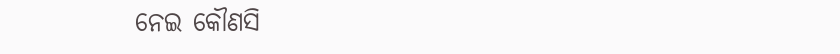ନେଇ କୌଣସି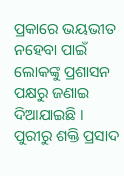ପ୍ରକାରେ ଭୟଭୀତ ନହେବା ପାଇଁ ଲୋକଙ୍କୁ ପ୍ରଶାସନ ପକ୍ଷରୁ ଜଣାଇ ଦିଆଯାଇଛି ।
ପୁରୀରୁ ଶକ୍ତି ପ୍ରସାଦ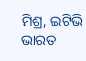ମିଶ୍ର, ଇଟିଭି ଭାରତ